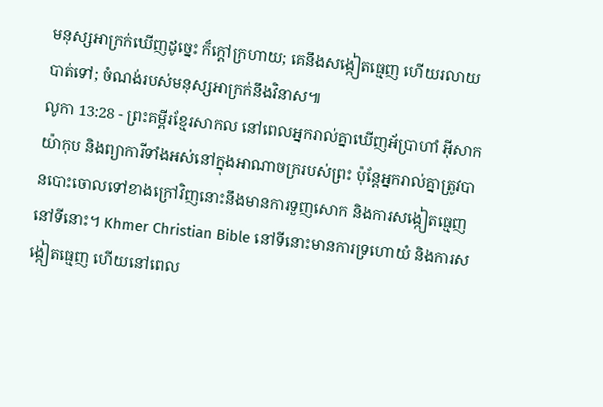មនុស្សអាក្រក់ឃើញដូច្នេះ ក៏ក្ដៅក្រហាយ; គេនឹងសង្កៀតធ្មេញ ហើយរលាយបាត់ទៅ; ចំណង់របស់មនុស្សអាក្រក់នឹងវិនាស៕
លូកា 13:28 - ព្រះគម្ពីរខ្មែរសាកល នៅពេលអ្នករាល់គ្នាឃើញអ័ប្រាហាំ អ៊ីសាក យ៉ាកុប និងព្យាការីទាំងអស់នៅក្នុងអាណាចក្ររបស់ព្រះ ប៉ុន្តែអ្នករាល់គ្នាត្រូវបានបោះចោលទៅខាងក្រៅវិញនោះនឹងមានការទួញសោក និងការសង្កៀតធ្មេញនៅទីនោះ។ Khmer Christian Bible នៅទីនោះមានការទ្រហោយំ និងការសង្កៀតធ្មេញ ហើយនៅពេល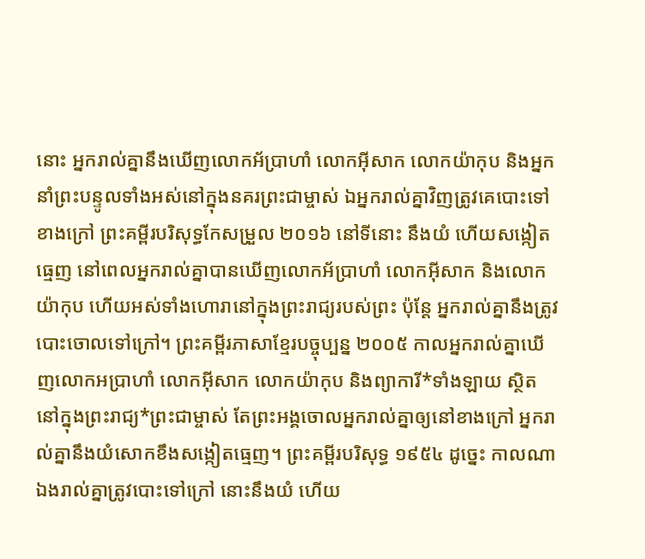នោះ អ្នករាល់គ្នានឹងឃើញលោកអ័ប្រាហាំ លោកអ៊ីសាក លោកយ៉ាកុប និងអ្នកនាំព្រះបន្ទូលទាំងអស់នៅក្នុងនគរព្រះជាម្ចាស់ ឯអ្នករាល់គ្នាវិញត្រូវគេបោះទៅខាងក្រៅ ព្រះគម្ពីរបរិសុទ្ធកែសម្រួល ២០១៦ នៅទីនោះ នឹងយំ ហើយសង្កៀតធ្មេញ នៅពេលអ្នករាល់គ្នាបានឃើញលោកអ័ប្រាហាំ លោកអ៊ីសាក និងលោកយ៉ាកុប ហើយអស់ទាំងហោរានៅក្នុងព្រះរាជ្យរបស់ព្រះ ប៉ុន្តែ អ្នករាល់គ្នានឹងត្រូវបោះចោលទៅក្រៅ។ ព្រះគម្ពីរភាសាខ្មែរបច្ចុប្បន្ន ២០០៥ កាលអ្នករាល់គ្នាឃើញលោកអប្រាហាំ លោកអ៊ីសាក លោកយ៉ាកុប និងព្យាការី*ទាំងឡាយ ស្ថិតនៅក្នុងព្រះរាជ្យ*ព្រះជាម្ចាស់ តែព្រះអង្គចោលអ្នករាល់គ្នាឲ្យនៅខាងក្រៅ អ្នករាល់គ្នានឹងយំសោកខឹងសង្កៀតធ្មេញ។ ព្រះគម្ពីរបរិសុទ្ធ ១៩៥៤ ដូច្នេះ កាលណាឯងរាល់គ្នាត្រូវបោះទៅក្រៅ នោះនឹងយំ ហើយ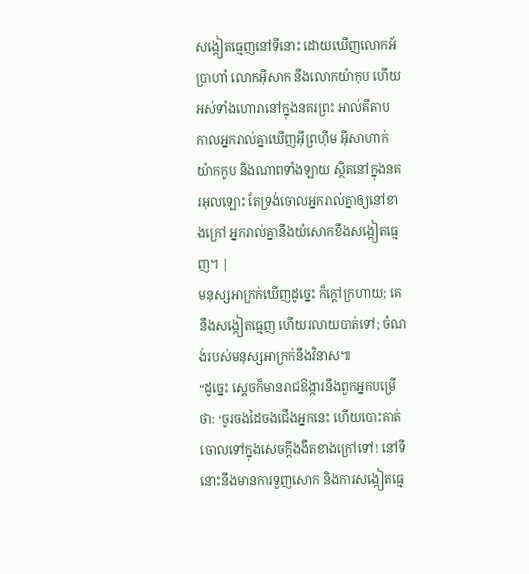សង្កៀតធ្មេញនៅទីនោះ ដោយឃើញលោកអ័ប្រាហាំ លោកអ៊ីសាក នឹងលោកយ៉ាកុប ហើយអស់ទាំងហោរានៅក្នុងនគរព្រះ អាល់គីតាប កាលអ្នករាល់គ្នាឃើញអ៊ីព្រហ៊ីម អ៊ីសាហាក់ យ៉ាកកូប និងណាពទាំងឡាយ ស្ថិតនៅក្នុងនគរអុលឡោះ តែទ្រង់ចោលអ្នករាល់គ្នាឲ្យនៅខាងក្រៅ អ្នករាល់គ្នានឹងយំសោកខឹងសង្កៀតធ្មេញ។ |
មនុស្សអាក្រក់ឃើញដូច្នេះ ក៏ក្ដៅក្រហាយ; គេនឹងសង្កៀតធ្មេញ ហើយរលាយបាត់ទៅ; ចំណង់របស់មនុស្សអាក្រក់នឹងវិនាស៕
“ដូច្នេះ ស្ដេចក៏មានរាជឱង្ការនឹងពួកអ្នកបម្រើថា: ‘ចូរចងដៃចងជើងអ្នកនេះ ហើយបោះគាត់ចោលទៅក្នុងសេចក្ដីងងឹតខាងក្រៅទៅ! នៅទីនោះនឹងមានការទួញសោក និងការសង្កៀតធ្មេ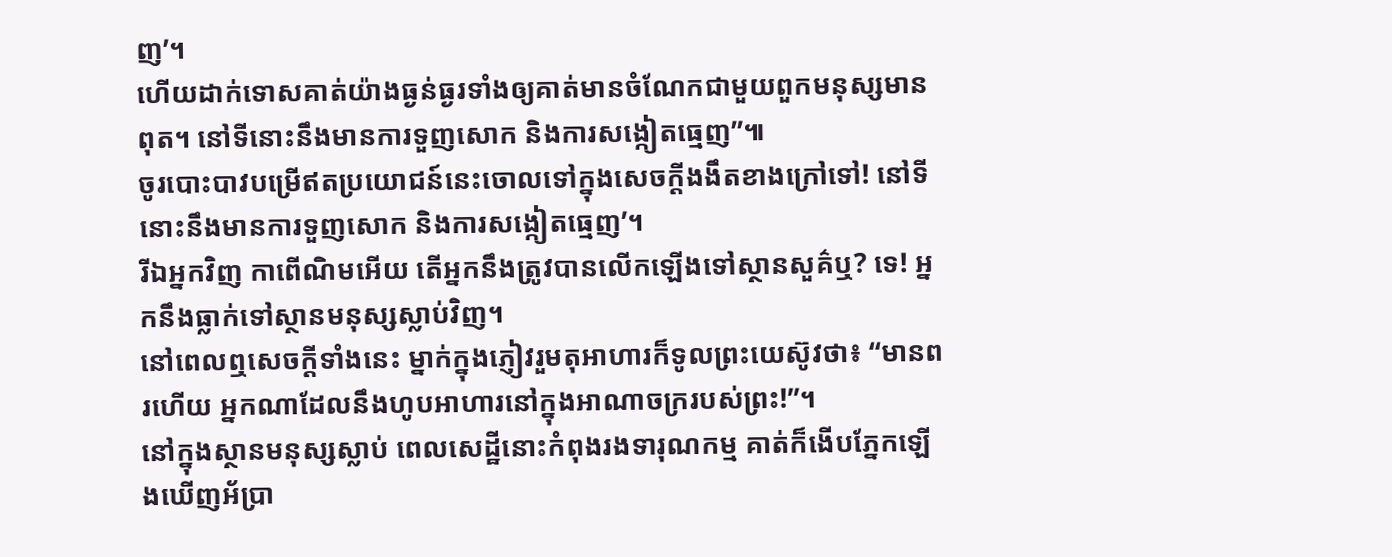ញ’។
ហើយដាក់ទោសគាត់យ៉ាងធ្ងន់ធ្ងរទាំងឲ្យគាត់មានចំណែកជាមួយពួកមនុស្សមានពុត។ នៅទីនោះនឹងមានការទួញសោក និងការសង្កៀតធ្មេញ”៕
ចូរបោះបាវបម្រើឥតប្រយោជន៍នេះចោលទៅក្នុងសេចក្ដីងងឹតខាងក្រៅទៅ! នៅទីនោះនឹងមានការទួញសោក និងការសង្កៀតធ្មេញ’។
រីឯអ្នកវិញ កាពើណិមអើយ តើអ្នកនឹងត្រូវបានលើកឡើងទៅស្ថានសួគ៌ឬ? ទេ! អ្នកនឹងធ្លាក់ទៅស្ថានមនុស្សស្លាប់វិញ។
នៅពេលឮសេចក្ដីទាំងនេះ ម្នាក់ក្នុងភ្ញៀវរួមតុអាហារក៏ទូលព្រះយេស៊ូវថា៖ “មានពរហើយ អ្នកណាដែលនឹងហូបអាហារនៅក្នុងអាណាចក្ររបស់ព្រះ!”។
នៅក្នុងស្ថានមនុស្សស្លាប់ ពេលសេដ្ឋីនោះកំពុងរងទារុណកម្ម គាត់ក៏ងើបភ្នែកឡើងឃើញអ័ប្រា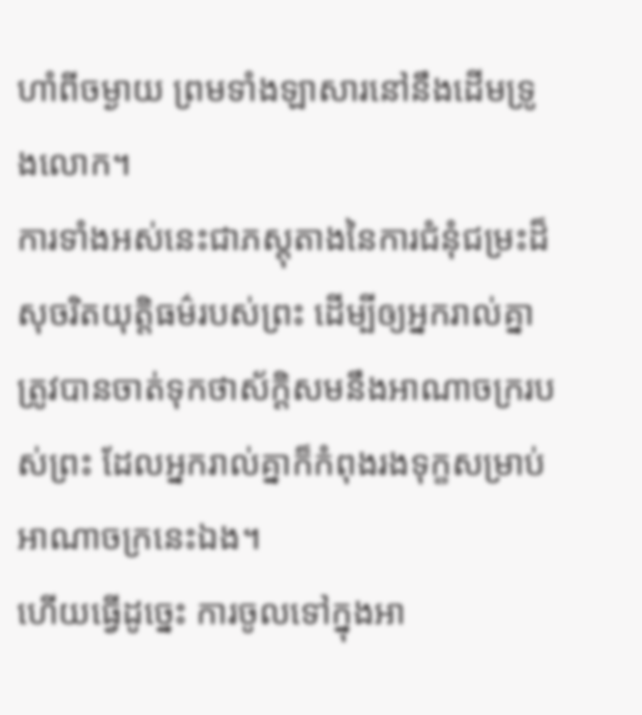ហាំពីចម្ងាយ ព្រមទាំងឡាសារនៅនឹងដើមទ្រូងលោក។
ការទាំងអស់នេះជាភស្តុតាងនៃការជំនុំជម្រះដ៏សុចរិតយុត្តិធម៌របស់ព្រះ ដើម្បីឲ្យអ្នករាល់គ្នាត្រូវបានចាត់ទុកថាស័ក្ដិសមនឹងអាណាចក្ររបស់ព្រះ ដែលអ្នករាល់គ្នាក៏កំពុងរងទុក្ខសម្រាប់អាណាចក្រនេះឯង។
ហើយធ្វើដូច្នេះ ការចូលទៅក្នុងអា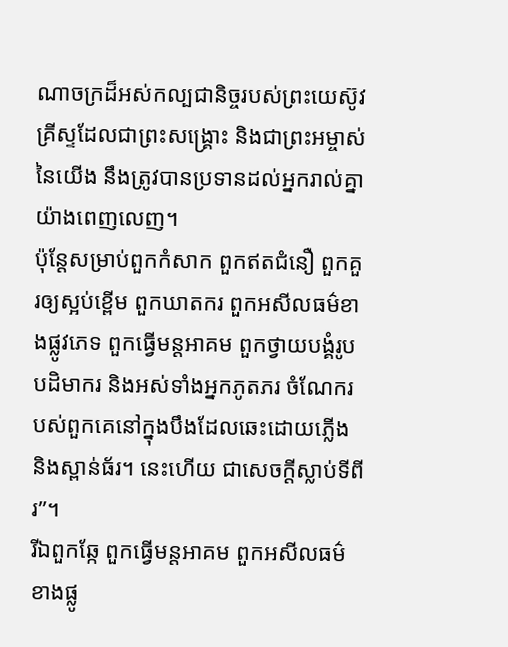ណាចក្រដ៏អស់កល្បជានិច្ចរបស់ព្រះយេស៊ូវគ្រីស្ទដែលជាព្រះសង្គ្រោះ និងជាព្រះអម្ចាស់នៃយើង នឹងត្រូវបានប្រទានដល់អ្នករាល់គ្នាយ៉ាងពេញលេញ។
ប៉ុន្តែសម្រាប់ពួកកំសាក ពួកឥតជំនឿ ពួកគួរឲ្យស្អប់ខ្ពើម ពួកឃាតករ ពួកអសីលធម៌ខាងផ្លូវភេទ ពួកធ្វើមន្តអាគម ពួកថ្វាយបង្គំរូបបដិមាករ និងអស់ទាំងអ្នកភូតភរ ចំណែករបស់ពួកគេនៅក្នុងបឹងដែលឆេះដោយភ្លើង និងស្ពាន់ធ័រ។ នេះហើយ ជាសេចក្ដីស្លាប់ទីពីរ”។
រីឯពួកឆ្កែ ពួកធ្វើមន្តអាគម ពួកអសីលធម៌ខាងផ្លូ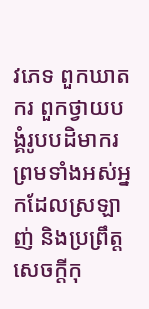វភេទ ពួកឃាតករ ពួកថ្វាយបង្គំរូបបដិមាករ ព្រមទាំងអស់អ្នកដែលស្រឡាញ់ និងប្រព្រឹត្តសេចក្ដីកុ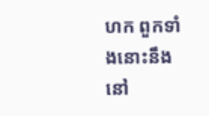ហក ពួកទាំងនោះនឹងនៅ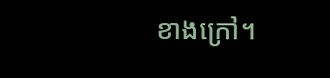ខាងក្រៅ។